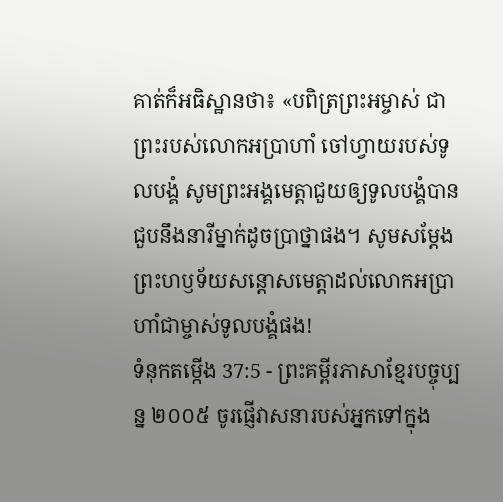គាត់ក៏អធិស្ឋានថា៖ «បពិត្រព្រះអម្ចាស់ ជាព្រះរបស់លោកអប្រាហាំ ចៅហ្វាយរបស់ទូលបង្គំ សូមព្រះអង្គមេត្តាជួយឲ្យទូលបង្គំបានជួបនឹងនារីម្នាក់ដូចប្រាថ្នាផង។ សូមសម្តែងព្រះហឫទ័យសន្តោសមេត្តាដល់លោកអប្រាហាំជាម្ចាស់ទូលបង្គំផង!
ទំនុកតម្កើង 37:5 - ព្រះគម្ពីរភាសាខ្មែរបច្ចុប្បន្ន ២០០៥ ចូរផ្ញើវាសនារបស់អ្នកទៅក្នុង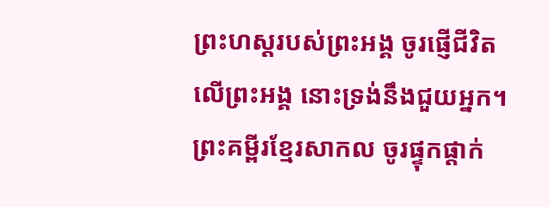ព្រះហស្ដរបស់ព្រះអង្គ ចូរផ្ញើជីវិតលើព្រះអង្គ នោះទ្រង់នឹងជួយអ្នក។ ព្រះគម្ពីរខ្មែរសាកល ចូរផ្ទុកផ្ដាក់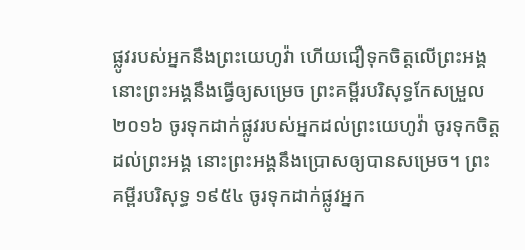ផ្លូវរបស់អ្នកនឹងព្រះយេហូវ៉ា ហើយជឿទុកចិត្តលើព្រះអង្គ នោះព្រះអង្គនឹងធ្វើឲ្យសម្រេច ព្រះគម្ពីរបរិសុទ្ធកែសម្រួល ២០១៦ ចូរទុកដាក់ផ្លូវរបស់អ្នកដល់ព្រះយេហូវ៉ា ចូរទុកចិត្តដល់ព្រះអង្គ នោះព្រះអង្គនឹងប្រោសឲ្យបានសម្រេច។ ព្រះគម្ពីរបរិសុទ្ធ ១៩៥៤ ចូរទុកដាក់ផ្លូវអ្នក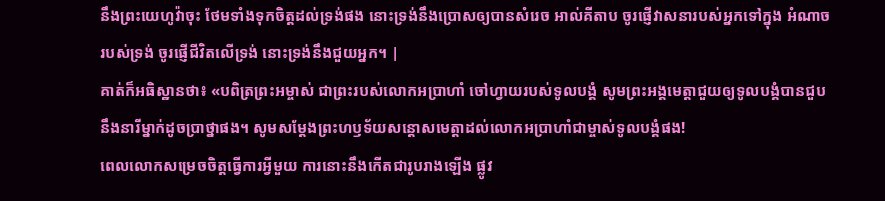នឹងព្រះយេហូវ៉ាចុះ ថែមទាំងទុកចិត្តដល់ទ្រង់ផង នោះទ្រង់នឹងប្រោសឲ្យបានសំរេច អាល់គីតាប ចូរផ្ញើវាសនារបស់អ្នកទៅក្នុង អំណាចរបស់ទ្រង់ ចូរផ្ញើជីវិតលើទ្រង់ នោះទ្រង់នឹងជួយអ្នក។ |
គាត់ក៏អធិស្ឋានថា៖ «បពិត្រព្រះអម្ចាស់ ជាព្រះរបស់លោកអប្រាហាំ ចៅហ្វាយរបស់ទូលបង្គំ សូមព្រះអង្គមេត្តាជួយឲ្យទូលបង្គំបានជួបនឹងនារីម្នាក់ដូចប្រាថ្នាផង។ សូមសម្តែងព្រះហឫទ័យសន្តោសមេត្តាដល់លោកអប្រាហាំជាម្ចាស់ទូលបង្គំផង!
ពេលលោកសម្រេចចិត្តធ្វើការអ្វីមួយ ការនោះនឹងកើតជារូបរាងឡើង ផ្លូវ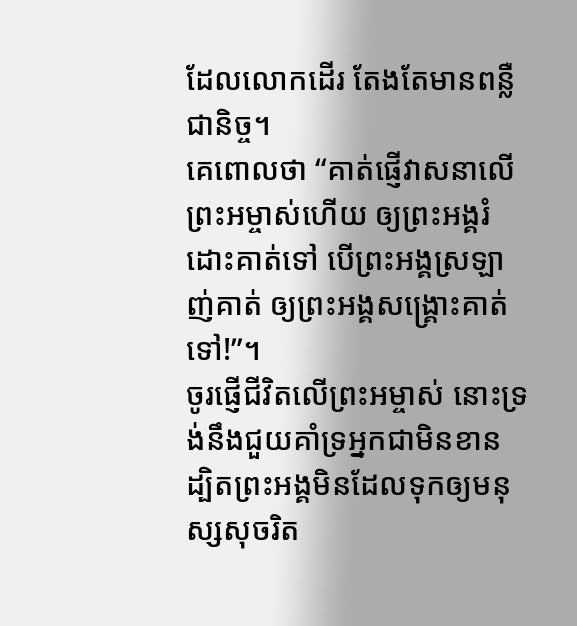ដែលលោកដើរ តែងតែមានពន្លឺជានិច្ច។
គេពោលថា “គាត់ផ្ញើវាសនាលើព្រះអម្ចាស់ហើយ ឲ្យព្រះអង្គរំដោះគាត់ទៅ បើព្រះអង្គស្រឡាញ់គាត់ ឲ្យព្រះអង្គសង្គ្រោះគាត់ទៅ!”។
ចូរផ្ញើជីវិតលើព្រះអម្ចាស់ នោះទ្រង់នឹងជួយគាំទ្រអ្នកជាមិនខាន ដ្បិតព្រះអង្គមិនដែលទុកឲ្យមនុស្សសុចរិត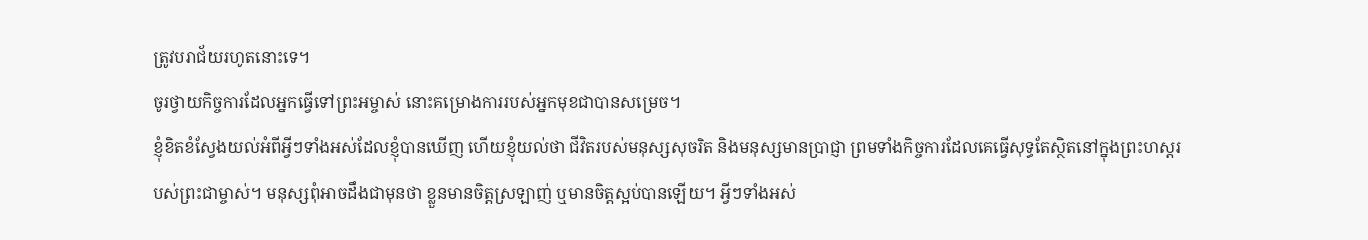ត្រូវបរាជ័យរហូតនោះទេ។
ចូរថ្វាយកិច្ចការដែលអ្នកធ្វើទៅព្រះអម្ចាស់ នោះគម្រោងការរបស់អ្នកមុខជាបានសម្រេច។
ខ្ញុំខិតខំស្វែងយល់អំពីអ្វីៗទាំងអស់ដែលខ្ញុំបានឃើញ ហើយខ្ញុំយល់ថា ជីវិតរបស់មនុស្សសុចរិត និងមនុស្សមានប្រាជ្ញា ព្រមទាំងកិច្ចការដែលគេធ្វើសុទ្ធតែស្ថិតនៅក្នុងព្រះហស្ដរបស់ព្រះជាម្ចាស់។ មនុស្សពុំអាចដឹងជាមុនថា ខ្លួនមានចិត្តស្រឡាញ់ ឬមានចិត្តស្អប់បានឡើយ។ អ្វីៗទាំងអស់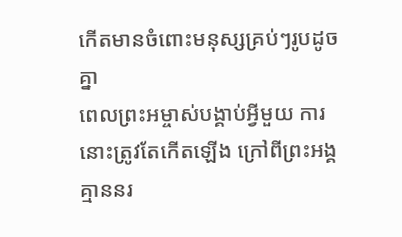កើតមានចំពោះមនុស្សគ្រប់ៗរូបដូចគ្នា
ពេលព្រះអម្ចាស់បង្គាប់អ្វីមួយ ការនោះត្រូវតែកើតឡើង ក្រៅពីព្រះអង្គ គ្មាននរ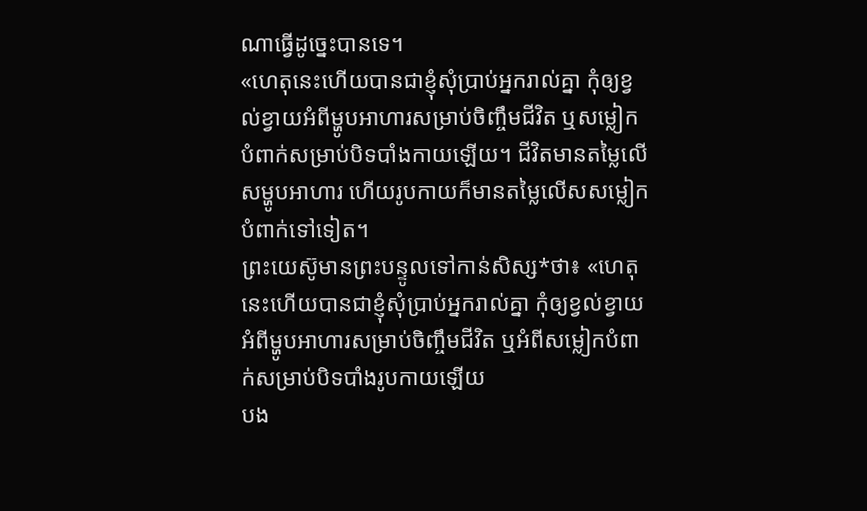ណាធ្វើដូច្នេះបានទេ។
«ហេតុនេះហើយបានជាខ្ញុំសុំប្រាប់អ្នករាល់គ្នា កុំឲ្យខ្វល់ខ្វាយអំពីម្ហូបអាហារសម្រាប់ចិញ្ចឹមជីវិត ឬសម្លៀកបំពាក់សម្រាប់បិទបាំងកាយឡើយ។ ជីវិតមានតម្លៃលើសម្ហូបអាហារ ហើយរូបកាយក៏មានតម្លៃលើសសម្លៀកបំពាក់ទៅទៀត។
ព្រះយេស៊ូមានព្រះបន្ទូលទៅកាន់សិស្ស*ថា៖ «ហេតុនេះហើយបានជាខ្ញុំសុំប្រាប់អ្នករាល់គ្នា កុំឲ្យខ្វល់ខ្វាយអំពីម្ហូបអាហារសម្រាប់ចិញ្ចឹមជីវិត ឬអំពីសម្លៀកបំពាក់សម្រាប់បិទបាំងរូបកាយឡើយ
បង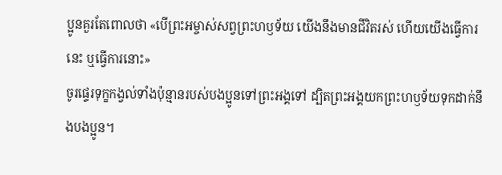ប្អូនគួរតែពោលថា «បើព្រះអម្ចាស់សព្វព្រះហឫទ័យ យើងនឹងមានជីវិតរស់ ហើយយើងធ្វើការនេះ ឬធ្វើការនោះ»
ចូរផ្ទេរទុក្ខកង្វល់ទាំងប៉ុន្មានរបស់បងប្អូនទៅព្រះអង្គទៅ ដ្បិតព្រះអង្គយកព្រះហឫទ័យទុកដាក់នឹងបងប្អូន។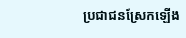ប្រជាជនស្រែកឡើង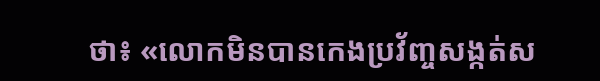ថា៖ «លោកមិនបានកេងប្រវ័ញ្ចសង្កត់ស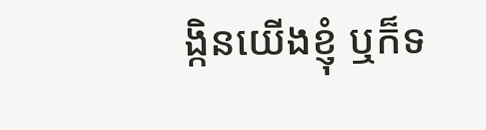ង្កិនយើងខ្ញុំ ឬក៏ទ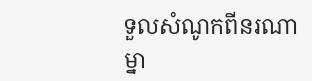ទួលសំណូកពីនរណាម្នា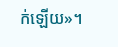ក់ឡើយ»។